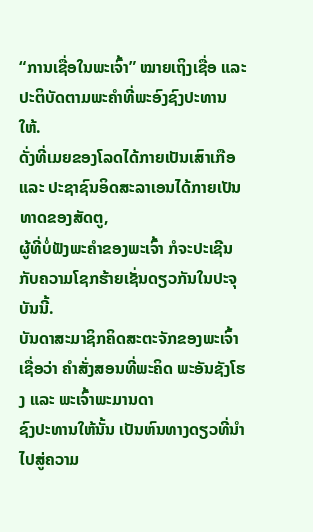“ການເຊື່ອໃນພະເຈົ້າ” ໝາຍເຖິງເຊື່ອ ແລະ ປະຕິບັດຕາມພະຄໍາທີ່ພະອົງຊົງປະທານໃຫ້.
ດັ່ງທີ່ເມຍຂອງໂລດໄດ້ກາຍເປັນເສົາເກືອ ແລະ ປະຊາຊົນອິດສະລາເອນໄດ້ກາຍເປັນທາດຂອງສັດຕູ,
ຜູ້ທີ່ບໍ່ຟັງພະຄໍາຂອງພະເຈົ້າ ກໍຈະປະເຊີນກັບຄວາມໂຊກຮ້າຍເຊັ່ນດຽວກັນໃນປະຈຸບັນນີ້.
ບັນດາສະມາຊິກຄິດສະຕະຈັກຂອງພະເຈົ້າເຊື່ອວ່າ ຄໍາສັ່ງສອນທີ່ພະຄິດ ພະອັນຊັງໂຮງ ແລະ ພະເຈົ້າພະມານດາ
ຊົງປະທານໃຫ້ນັ້ນ ເປັນຫົນທາງດຽວທີ່ນໍາໄປສູ່ຄວາມ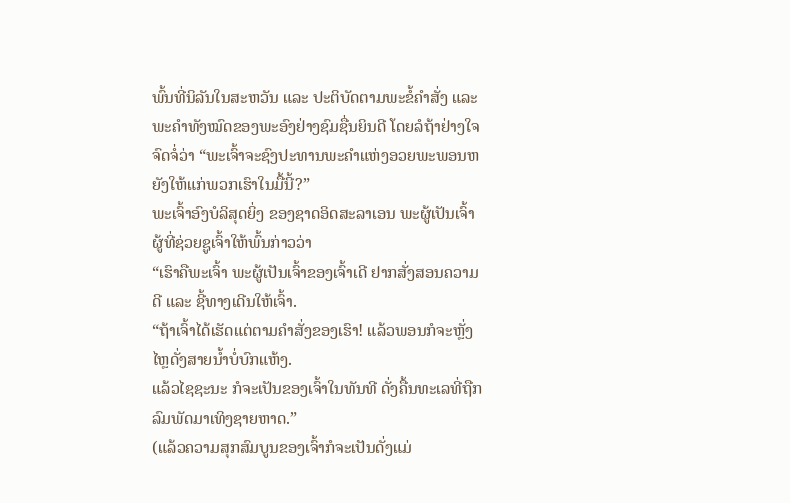ພົ້ນທີ່ນິລັນໃນສະຫວັນ ແລະ ປະຕິບັດຕາມພະຂໍ້ຄໍາສັ່ງ ແລະ ພະຄໍາທັງໝົດຂອງພະອົງຢ່າງຊົມຊື່ນຍິນດີ ໂດຍລໍຖ້າຢ່າງໃຈຈົດຈໍ່ວ່າ “ພະເຈົ້າຈະຊົງປະທານພະຄໍາແຫ່ງອວຍພະພອນຫຍັງໃຫ້ແກ່ພວກເຮົາໃນມື້ນີ້?”
ພະເຈົ້າອົງບໍລິສຸດຍິ່ງ ຂອງຊາດອິດສະລາເອນ ພະຜູ້ເປັນເຈົ້າ ຜູ້ທີ່ຊ່ວຍຊູເຈົ້າໃຫ້ພົ້ນກ່າວວ່າ
“ເຮົາຄືພະເຈົ້າ ພະຜູ້ເປັນເຈົ້າຂອງເຈົ້າເດີ ຢາກສັ່ງສອນຄວາມດີ ແລະ ຊີ້ທາງເດີນໃຫ້ເຈົ້າ.
“ຖ້າເຈົ້າໄດ້ເຮັດແຕ່ຕາມຄໍາສັ່ງຂອງເຮົາ! ແລ້ວພອນກໍຈະຫຼັ່ງໄຫຼດັ່ງສາຍນໍ້າບໍ່ບົກແຫ້ງ.
ແລ້ວໄຊຊະນະ ກໍຈະເປັນຂອງເຈົ້າໃນທັນທີ ດັ່ງຄື້ນທະເລທີ່ຖືກລົມພັດມາເທິງຊາຍຫາດ.”
(ແລ້ວຄວາມສຸກສົມບູນຂອງເຈົ້າກໍຈະເປັນດັ່ງແມ່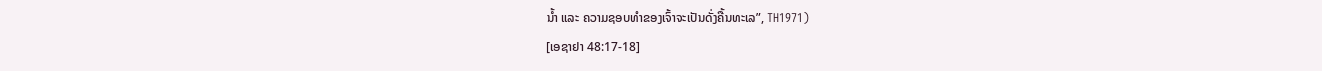ນໍ້າ ແລະ ຄວາມຊອບທໍາຂອງເຈົ້າຈະເປັນດັ່ງຄື້ນທະເລ”, TH1971)
[ເອຊາຢາ 48:17-18]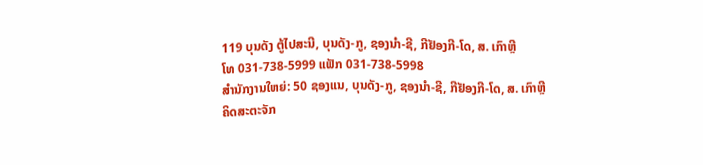119 ບຸນດັງ ຕູ້ໄປສະນີ, ບຸນດັງ-ກູ, ຊອງນຳ-ຊີ, ກີຢັອງກີ-ໂດ, ສ. ເກົາຫຼີ
ໂທ 031-738-5999 ແຟັກ 031-738-5998
ສໍານັກງານໃຫຍ່: 50 ຊອງແນ, ບຸນດັງ-ກູ, ຊອງນຳ-ຊີ, ກີຢັອງກີ-ໂດ, ສ. ເກົາຫຼີ
ຄິດສະຕະຈັກ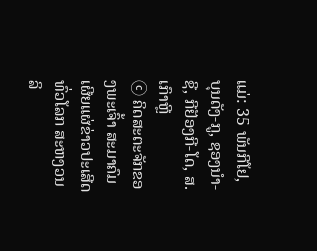ແມ່: 35 ພັນກີໂຢ, ບຸນດັງ-ກູ, ຊອງນຳ-ຊີ, ກີຢັອງກີ-ໂດ, ສ. ເກົາຫຼີ
ⓒ ຄິດສະຕະຈັກຂອງພະເຈົ້າ ສະມາຄົມເຜີຍແຜ່ຂ່າວປະເສີດທົ່ວໂລກ ສະຫງວນລິ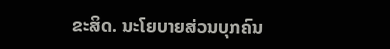ຂະສິດ. ນະໂຍບາຍສ່ວນບຸກຄົນ